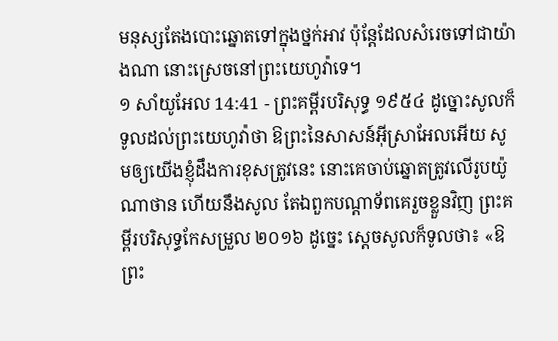មនុស្សតែងបោះឆ្នោតទៅក្នុងថ្នក់អាវ ប៉ុន្តែដែលសំរេចទៅជាយ៉ាងណា នោះស្រេចនៅព្រះយេហូវ៉ាទេ។
១ សាំយូអែល 14:41 - ព្រះគម្ពីរបរិសុទ្ធ ១៩៥៤ ដូច្នោះសូលក៏ទូលដល់ព្រះយេហូវ៉ាថា ឱព្រះនៃសាសន៍អ៊ីស្រាអែលអើយ សូមឲ្យយើងខ្ញុំដឹងការខុសត្រូវនេះ នោះគេចាប់ឆ្នោតត្រូវលើរូបយ៉ូណាថាន ហើយនឹងសូល តែឯពួកបណ្តាទ័ពគេរួចខ្លួនវិញ ព្រះគម្ពីរបរិសុទ្ធកែសម្រួល ២០១៦ ដូច្នេះ ស្ដេចសូលក៏ទូលថា៖ «ឱព្រះ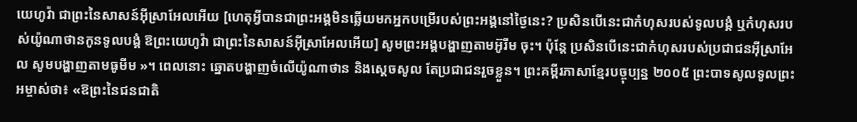យេហូវ៉ា ជាព្រះនៃសាសន៍អ៊ីស្រាអែលអើយ [ហេតុអ្វីបានជាព្រះអង្គមិនឆ្លើយមកអ្នកបម្រើរបស់ព្រះអង្គនៅថ្ងៃនេះ? ប្រសិនបើនេះជាកំហុសរបស់ទូលបង្គំ ឬកំហុសរបស់យ៉ូណាថានកូនទូលបង្គំ ឱព្រះយេហូវ៉ា ជាព្រះនៃសាសន៍អ៊ីស្រាអែលអើយ] សូមព្រះអង្គបង្ហាញតាមអ៊ូរីម ចុះ។ ប៉ុន្តែ ប្រសិនបើនេះជាកំហុសរបស់ប្រជាជនអ៊ីស្រាអែល សូមបង្ហាញតាមធូមីម »។ ពេលនោះ ឆ្នោតបង្ហាញចំលើយ៉ូណាថាន និងស្ដេចសូល តែប្រជាជនរួចខ្លួន។ ព្រះគម្ពីរភាសាខ្មែរបច្ចុប្បន្ន ២០០៥ ព្រះបាទសូលទូលព្រះអម្ចាស់ថា៖ «ឱព្រះនៃជនជាតិ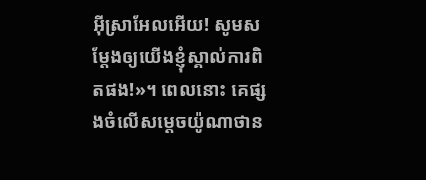អ៊ីស្រាអែលអើយ! សូមសម្តែងឲ្យយើងខ្ញុំស្គាល់ការពិតផង!»។ ពេលនោះ គេផ្សងចំលើសម្ដេចយ៉ូណាថាន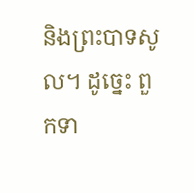និងព្រះបាទសូល។ ដូច្នេះ ពួកទា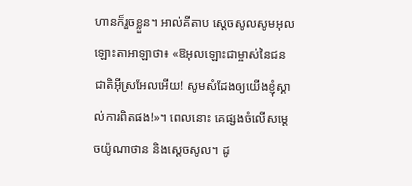ហានក៏រួចខ្លួន។ អាល់គីតាប ស្តេចសូលសូមអុលឡោះតាអាឡាថា៖ «ឱអុលឡោះជាម្ចាស់នៃជនជាតិអ៊ីស្រអែលអើយ! សូមសំដែងឲ្យយើងខ្ញុំស្គាល់ការពិតផង!»។ ពេលនោះ គេផ្សងចំលើសម្តេចយ៉ូណាថាន និងស្តេចសូល។ ដូ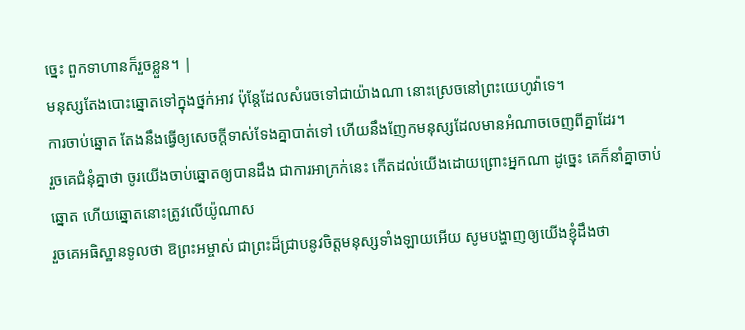ច្នេះ ពួកទាហានក៏រួចខ្លួន។ |
មនុស្សតែងបោះឆ្នោតទៅក្នុងថ្នក់អាវ ប៉ុន្តែដែលសំរេចទៅជាយ៉ាងណា នោះស្រេចនៅព្រះយេហូវ៉ាទេ។
ការចាប់ឆ្នោត តែងនឹងធ្វើឲ្យសេចក្ដីទាស់ទែងគ្នាបាត់ទៅ ហើយនឹងញែកមនុស្សដែលមានអំណាចចេញពីគ្នាដែរ។
រួចគេជំនុំគ្នាថា ចូរយើងចាប់ឆ្នោតឲ្យបានដឹង ជាការអាក្រក់នេះ កើតដល់យើងដោយព្រោះអ្នកណា ដូច្នេះ គេក៏នាំគ្នាចាប់ឆ្នោត ហើយឆ្នោតនោះត្រូវលើយ៉ូណាស
រួចគេអធិស្ឋានទូលថា ឱព្រះអម្ចាស់ ជាព្រះដ៏ជ្រាបនូវចិត្តមនុស្សទាំងឡាយអើយ សូមបង្ហាញឲ្យយើងខ្ញុំដឹងថា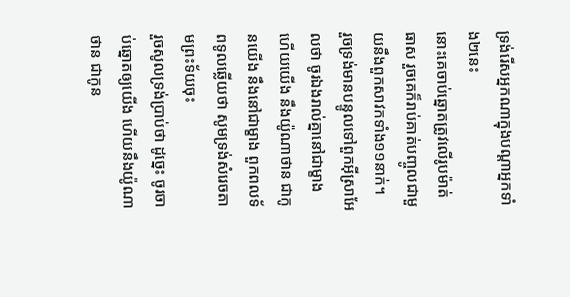ទ្រង់រើសអ្នកណាក្នុងបណ្តាអ្នកទាំង២នេះ
នោះគេចាប់ឆ្នោតត្រូវលើរូបម៉ាត់ធាស រួចគេក៏រាប់គាត់បញ្ចូលជាមួយនឹងពួកសាវកទាំង១១នាក់។
រួចទ្រង់មានបន្ទូលទៅពួកអ៊ីស្រាអែលថា ចូរឯងរាល់គ្នានៅជាម្ខាង ហើយយើង នឹងយ៉ូណាថាន ជាកូនយើង នឹងនៅជាម្ខាង ពួកពលទ័ពទូលឆ្លើយថា សូមទ្រង់សំរេចតាមព្រះទ័យចុះ
រួចសូលទ្រង់ប្រាប់ថា ដូច្នេះ ចូរចាប់ឆ្នោតឲ្យយើង ហើយនឹងយ៉ូណាថាន ជាកូន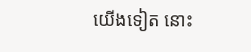យើងទៀត នោះ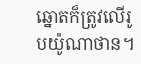ឆ្នោតក៏ត្រូវលើរូបយ៉ូណាថាន។